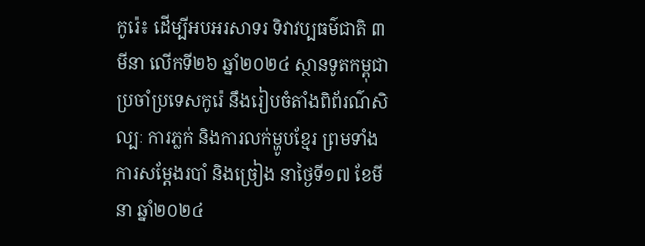កូរ៉េ៖ ដើម្បីអបអរសាទរ ទិវាវប្បធម៌ជាតិ ៣មីនា លើកទី២៦ ឆ្នាំ២០២៤ ស្ថានទូតកម្ពុជាប្រចាំប្រទេសកូរ៉េ នឹងរៀបចំតាំងពិព័រណ៌សិល្បៈ ការភ្លក់ និងការលក់ម្ហូបខ្មែរ ព្រមទាំងការសម្ដែងរបាំ និងច្រៀង នាថ្ងៃទី១៧ ខែមីនា ឆ្នាំ២០២៤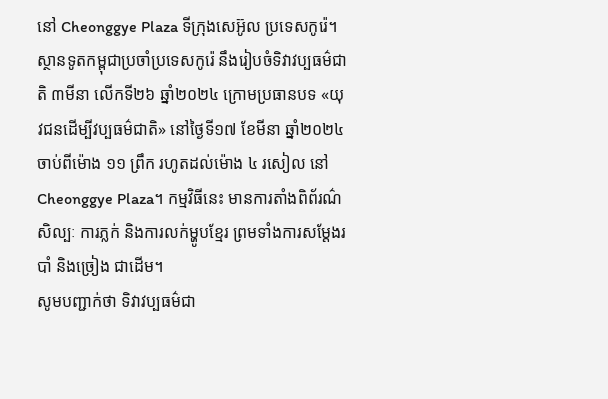នៅ Cheonggye Plaza ទីក្រុងសេអ៊ូល ប្រទេសកូរ៉េ។
ស្ថានទូតកម្ពុជាប្រចាំប្រទេសកូរ៉េ នឹងរៀបចំទិវាវប្បធម៌ជាតិ ៣មីនា លើកទី២៦ ឆ្នាំ២០២៤ ក្រោមប្រធានបទ «យុវជនដើម្បីវប្បធម៌ជាតិ» នៅថ្ងៃទី១៧ ខែមីនា ឆ្នាំ២០២៤ ចាប់ពីម៉ោង ១១ ព្រឹក រហូតដល់ម៉ោង ៤ រសៀល នៅ Cheonggye Plaza។ កម្មវិធីនេះ មានការតាំងពិព័រណ៌សិល្បៈ ការភ្លក់ និងការលក់ម្ហូបខ្មែរ ព្រមទាំងការសម្ដែងរបាំ និងច្រៀង ជាដើម។
សូមបញ្ជាក់ថា ទិវាវប្បធម៌ជា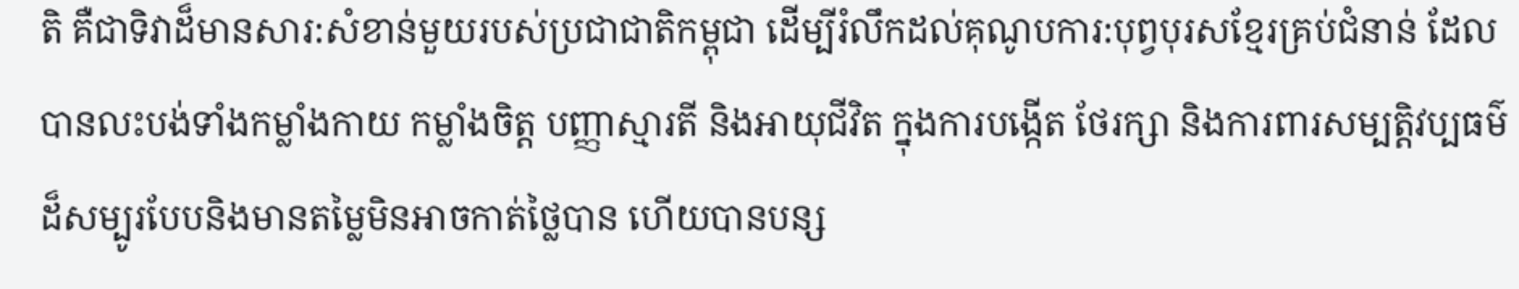តិ គឺជាទិវាដ៏មានសារ:សំខាន់មួយរបស់ប្រជាជាតិកម្ពុជា ដើម្បីរំលឹកដល់គុណូបការ:បុព្វបុរសខ្មែរគ្រប់ជំនាន់ ដែលបានលះបង់ទាំងកម្លាំងកាយ កម្លាំងចិត្ត បញ្ញាស្មារតី និងអាយុជីវិត ក្នុងការបង្កើត ថែរក្សា និងការពារសម្បត្តិវប្បធម៌ដ៏សម្បូរបែបនិងមានតម្លៃមិនអាចកាត់ថ្លៃបាន ហើយបានបន្ស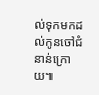ល់ទុកមកដល់កូនចៅជំនាន់ក្រោយ៕